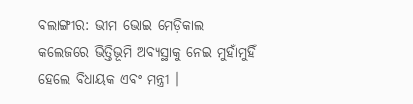ବଲାଙ୍ଗୀର: ଭୀମ ଭୋଇ ମେଡ଼ିକାଲ କଲେଜରେ ଭିତ୍ତିଭୂମି ଅବ୍ୟସ୍ଥାକୁ ନେଇ ମୁହାଁମୁହିଁ ହେଲେ ବିଧାୟକ ଏବଂ ମନ୍ତ୍ରୀ ।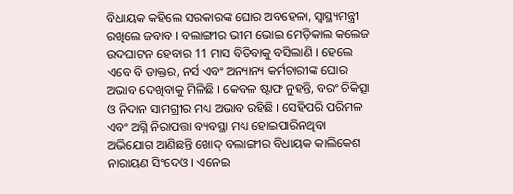ବିଧାୟକ କହିଲେ ସରକାରଙ୍କ ଘୋର ଅବହେଳା, ସ୍ୱାସ୍ଥ୍ୟମନ୍ତ୍ରୀ ରଖିଲେ ଜବାବ । ବଲାଙ୍ଗୀର ଭୀମ ଭୋଇ ମେଡ଼ିକାଲ କଲେଜ ଉଦଘାଟନ ହେବାର 11 ମାସ ବିତିବାକୁ ବସିଲାଣି । ହେଲେ ଏବେ ବି ଡାକ୍ତର, ନର୍ସ ଏବଂ ଅନ୍ୟାନ୍ୟ କର୍ମଚାରୀଙ୍କ ଘୋର ଅଭାବ ଦେଖିବାକୁ ମିଳିଛି । କେବଳ ଷ୍ଟାଫ ନୁହନ୍ତି, ବରଂ ଚିକିତ୍ସା ଓ ନିଦାନ ସାମଗ୍ରୀର ମଧ୍ୟ ଅଭାବ ରହିଛି । ସେହିପରି ପରିମଳ ଏବଂ ଅଗ୍ନି ନିରାପତ୍ତା ବ୍ୟବସ୍ଥା ମଧ୍ୟ ହୋଇପାରିନଥିବା ଅଭିଯୋଗ ଆଣିଛନ୍ତି ଖୋଦ୍ ବଲାଙ୍ଗୀର ବିଧାୟକ କାଲିକେଶ ନାରାୟଣ ସିଂଦେଓ । ଏନେଇ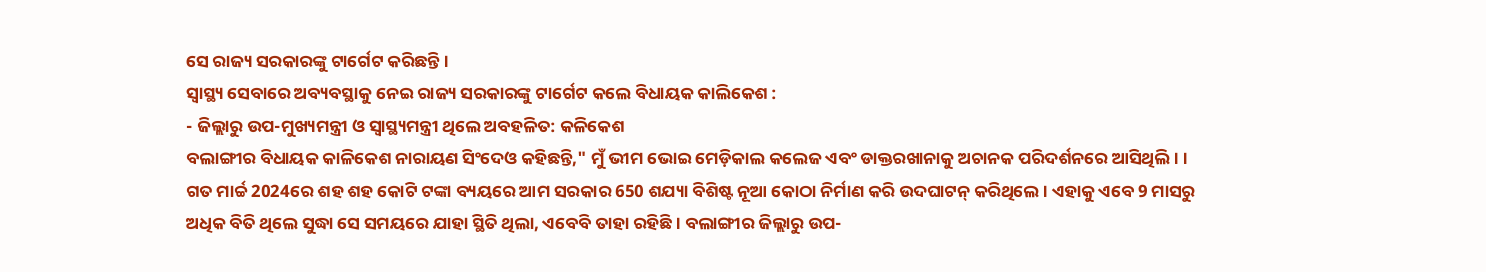ସେ ରାଜ୍ୟ ସରକାରଙ୍କୁ ଟାର୍ଗେଟ କରିଛନ୍ତି ।
ସ୍ବାସ୍ଥ୍ୟ ସେବାରେ ଅବ୍ୟବସ୍ଥାକୁ ନେଇ ରାଜ୍ୟ ସରକାରଙ୍କୁ ଟାର୍ଗେଟ କଲେ ବିଧାୟକ କାଲିକେଶ :
- ଜିଲ୍ଲାରୁ ଉପ-ମୁଖ୍ୟମନ୍ତ୍ରୀ ଓ ସ୍ୱାସ୍ଥ୍ୟମନ୍ତ୍ରୀ ଥିଲେ ଅବହଳିତ: କଳିକେଶ
ବଲାଙ୍ଗୀର ବିଧାୟକ କାଳିକେଶ ନାରାୟଣ ସିଂଦେଓ କହିଛନ୍ତି," ମୁଁ ଭୀମ ଭୋଇ ମେଡ଼ିକାଲ କଲେଜ ଏବଂ ଡାକ୍ତରଖାନାକୁ ଅଚାନକ ପରିଦର୍ଶନରେ ଆସିଥିଲି। । ଗତ ମାର୍ଚ୍ଚ 2024ରେ ଶହ ଶହ କୋଟି ଟଙ୍କା ବ୍ୟୟରେ ଆମ ସରକାର 650 ଶଯ୍ୟା ବିଶିଷ୍ଟ ନୂଆ କୋଠା ନିର୍ମାଣ କରି ଉଦଘାଟନ୍ କରିଥିଲେ । ଏହାକୁ ଏବେ 9 ମାସରୁ ଅଧିକ ବିତି ଥିଲେ ସୁଦ୍ଧା ସେ ସମୟରେ ଯାହା ସ୍ଥିତି ଥିଲା, ଏବେବି ତାହା ରହିଛି । ବଲାଙ୍ଗୀର ଜିଲ୍ଲାରୁ ଉପ-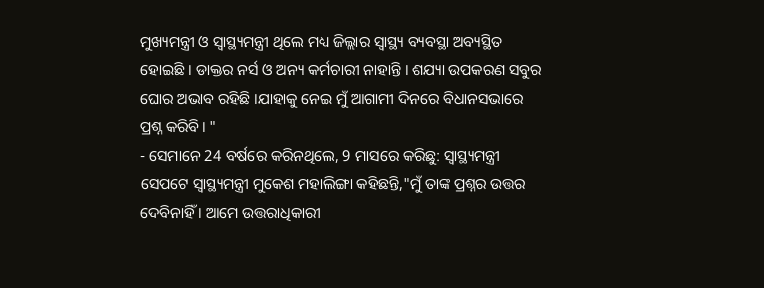ମୁଖ୍ୟମନ୍ତ୍ରୀ ଓ ସ୍ୱାସ୍ଥ୍ୟମନ୍ତ୍ରୀ ଥିଲେ ମଧ୍ୟ ଜିଲ୍ଲାର ସ୍ୱାସ୍ଥ୍ୟ ବ୍ୟବସ୍ଥା ଅବ୍ୟସ୍ଥିତ ହୋଇଛି । ଡାକ୍ତର ନର୍ସ ଓ ଅନ୍ୟ କର୍ମଚାରୀ ନାହାନ୍ତି । ଶଯ୍ୟା ଉପକରଣ ସବୁର ଘୋର ଅଭାବ ରହିଛି ।ଯାହାକୁ ନେଇ ମୁଁ ଆଗାମୀ ଦିନରେ ବିଧାନସଭାରେ ପ୍ରଶ୍ନ କରିବି। "
- ସେମାନେ 24 ବର୍ଷରେ କରିନଥିଲେ, 9 ମାସରେ କରିଛୁ: ସ୍ବାସ୍ଥ୍ୟମନ୍ତ୍ରୀ
ସେପଟେ ସ୍ୱାସ୍ଥ୍ୟମନ୍ତ୍ରୀ ମୁକେଶ ମହାଲିଙ୍ଗା କହିଛନ୍ତି,"ମୁଁ ତାଙ୍କ ପ୍ରଶ୍ନର ଉତ୍ତର ଦେବିନାହିଁ । ଆମେ ଉତ୍ତରାଧିକାରୀ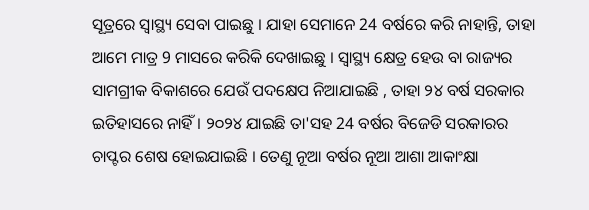ସୂତ୍ରରେ ସ୍ବାସ୍ଥ୍ୟ ସେବା ପାଇଛୁ । ଯାହା ସେମାନେ 24 ବର୍ଷରେ କରି ନାହାନ୍ତି, ତାହା ଆମେ ମାତ୍ର 9 ମାସରେ କରିକି ଦେଖାଇଛୁ । ସ୍ବାସ୍ଥ୍ୟ କ୍ଷେତ୍ର ହେଉ ବା ରାଜ୍ୟର ସାମଗ୍ରୀକ ବିକାଶରେ ଯେଉଁ ପଦକ୍ଷେପ ନିଆଯାଇଛି , ତାହା ୨୪ ବର୍ଷ ସରକାର ଇତିହାସରେ ନାହିଁ । ୨୦୨୪ ଯାଇଛି ତା'ସହ 24 ବର୍ଷର ବିଜେଡି ସରକାରର ଚାପ୍ଟର ଶେଷ ହୋଇଯାଇଛି । ତେଣୁ ନୂଆ ବର୍ଷର ନୂଆ ଆଶା ଆକାଂକ୍ଷା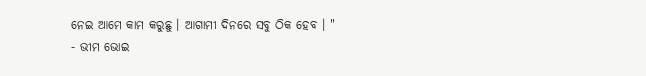ନେଇ ଆମେ କାମ କରୁଛୁ । ଆଗାମୀ ଦିନରେ ସବୁ ଠିକ ହେବ । "
- ଭୀମ ଭୋଇ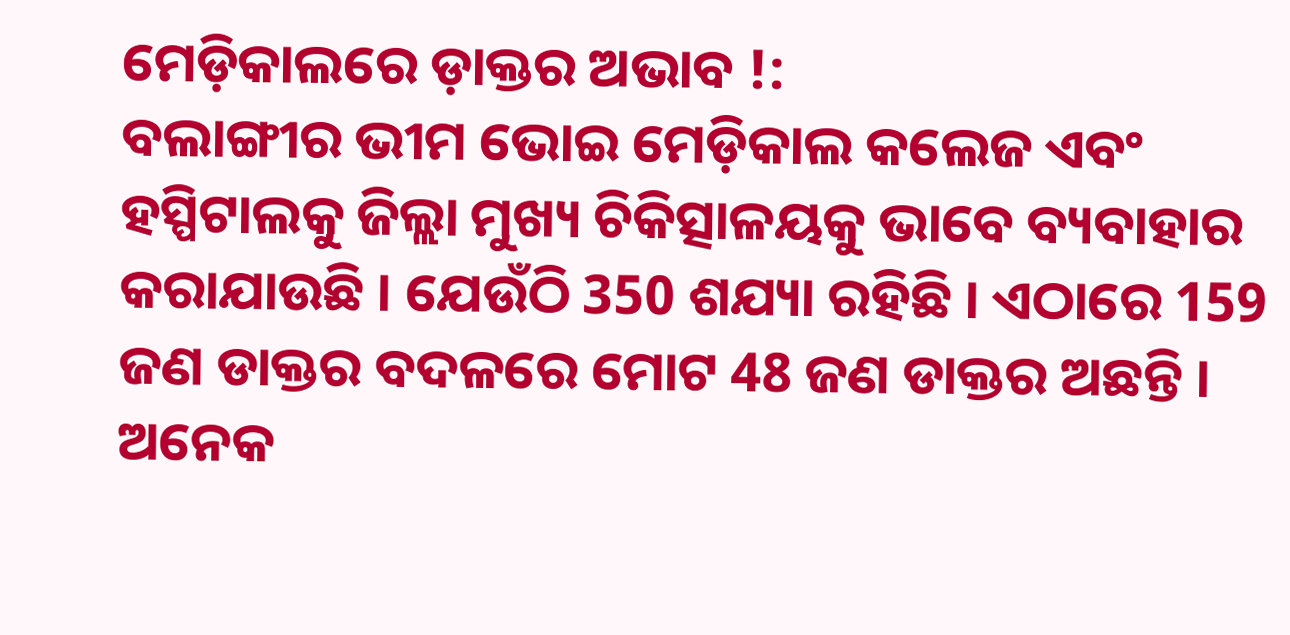ମେଡ଼ିକାଲରେ ଡ଼ାକ୍ତର ଅଭାବ !:
ବଲାଙ୍ଗୀର ଭୀମ ଭୋଇ ମେଡ଼ିକାଲ କଲେଜ ଏବଂ ହସ୍ପିଟାଲକୁ ଜିଲ୍ଲା ମୁଖ୍ୟ ଚିକିତ୍ସାଳୟକୁ ଭାବେ ବ୍ୟବାହାର କରାଯାଉଛି । ଯେଉଁଠି 350 ଶଯ୍ୟା ରହିଛି । ଏଠାରେ 159 ଜଣ ଡାକ୍ତର ବଦଳରେ ମୋଟ 48 ଜଣ ଡାକ୍ତର ଅଛନ୍ତି । ଅନେକ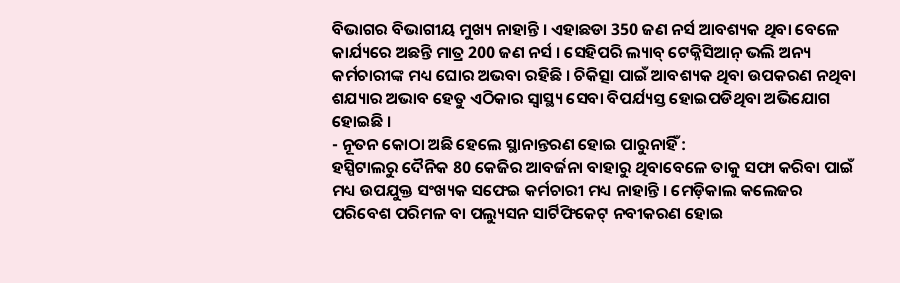ବିଭାଗର ବିଭାଗୀୟ ମୁଖ୍ୟ ନାହାନ୍ତି । ଏହାଛଡା 350 ଜଣ ନର୍ସ ଆବଶ୍ୟକ ଥିବା ବେଳେ କାର୍ଯ୍ୟରେ ଅଛନ୍ତି ମାତ୍ର 200 ଜଣ ନର୍ସ । ସେହିପରି ଲ୍ୟାବ୍ ଟେକ୍ନିସିଆନ୍ ଭଲି ଅନ୍ୟ କର୍ମଚାରୀଙ୍କ ମଧ୍ୟ ଘୋର ଅଭବା ରହିଛି । ଚିକିତ୍ସା ପାଇଁ ଆବଶ୍ୟକ ଥିବା ଉପକରଣ ନଥିବା ଶଯ୍ୟାର ଅଭାବ ହେତୁ ଏଠିକାର ସ୍ୱାସ୍ଥ୍ୟ ସେବା ବିପର୍ଯ୍ୟସ୍ତ ହୋଇପଡିଥିବା ଅଭିଯୋଗ ହୋଇଛି ।
- ନୂତନ କୋଠା ଅଛି ହେଲେ ସ୍ଥାନାନ୍ତରଣ ହୋଇ ପାରୁନାହିଁ :
ହସ୍ପିଟାଲରୁ ଦୈନିକ 80 କେଜିର ଆବର୍ଜନା ବାହାରୁ ଥିବାବେଳେ ତାକୁ ସଫା କରିବା ପାଇଁ ମଧ୍ୟ ଉପଯୁକ୍ତ ସଂଖ୍ୟକ ସଫେଇ କର୍ମଚାରୀ ମଧ୍ୟ ନାହାନ୍ତି । ମେଡ଼ିକାଲ କଲେଜର ପରିବେଶ ପରିମଳ ବା ପଲ୍ୟୁସନ ସାର୍ଟିଫିକେଟ୍ ନବୀକରଣ ହୋଇ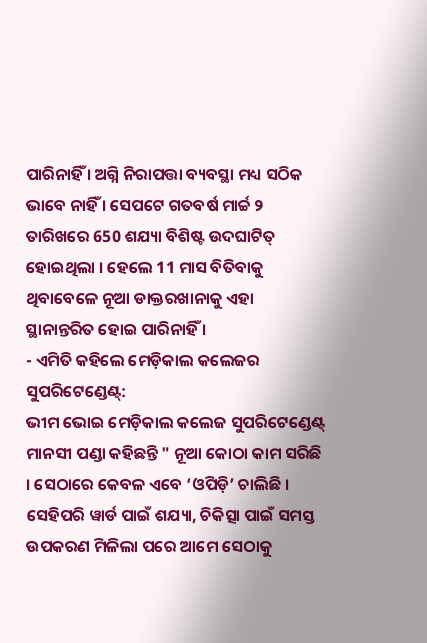ପାରିନାହିଁ । ଅଗ୍ନି ନିରାପତ୍ତା ବ୍ୟବସ୍ଥା ମଧ୍ୟ ସଠିକ ଭାବେ ନାହିଁ । ସେପଟେ ଗତବର୍ଷ ମାର୍ଚ୍ଚ ୨ ତାରିଖରେ 650 ଶଯ୍ୟା ବିଶିଷ୍ଟ ଉଦଘାଟିତ୍ ହୋଇଥିଲା । ହେଲେ 11 ମାସ ବିତିବାକୁ ଥିବାବେଳେ ନୂଆ ଡାକ୍ତରଖାନାକୁ ଏହା ସ୍ଥାନାନ୍ତରିତ ହୋଇ ପାରିନାହିଁ ।
- ଏମିତି କହିଲେ ମେଡ଼ିକାଲ କଲେଜର ସୁପରିଟେଣ୍ଡେଣ୍ଟ୍:
ଭୀମ ଭୋଇ ମେଡ଼ିକାଲ କଲେଜ ସୁପରିଟେଣ୍ଡେଣ୍ଟ୍ ମାନସୀ ପଣ୍ଡା କହିଛନ୍ତି " ନୂଆ କୋଠା କାମ ସରିଛି । ସେଠାରେ କେବଳ ଏବେ ‘ଓପିଡ଼ି’ ଚାଲିଛି । ସେହିପରି ୱାର୍ଡ ପାଇଁ ଶଯ୍ୟା, ଚିକିତ୍ସା ପାଇଁ ସମସ୍ତ ଉପକରଣ ମିଳିଲା ପରେ ଆମେ ସେଠାକୁ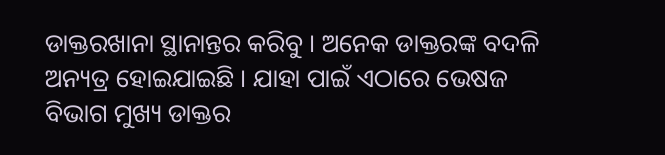ଡାକ୍ତରଖାନା ସ୍ଥାନାନ୍ତର କରିବୁ । ଅନେକ ଡାକ୍ତରଙ୍କ ବଦଳି ଅନ୍ୟତ୍ର ହୋଇଯାଇଛି । ଯାହା ପାଇଁ ଏଠାରେ ଭେଷଜ ବିଭାଗ ମୁଖ୍ୟ ଡାକ୍ତର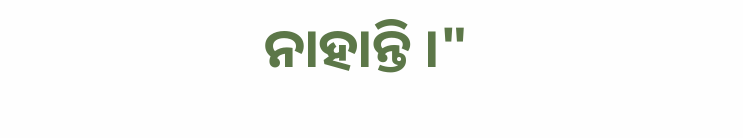ନାହାନ୍ତି ।"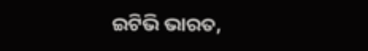ଇଟିଭି ଭାରତ,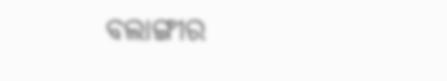ବଲାଙ୍ଗୀର